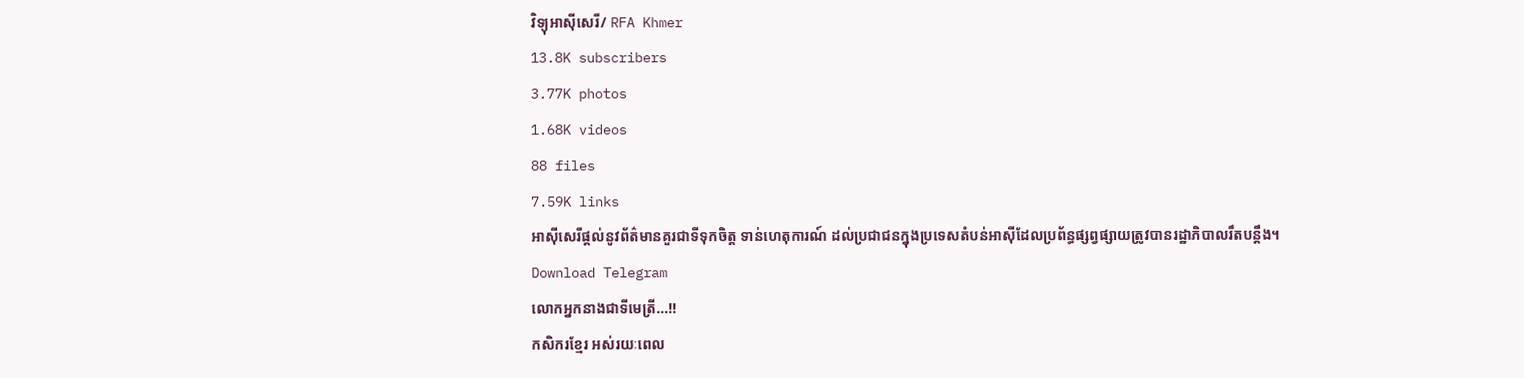វិទ្យុអាស៊ីសេរី/ RFA Khmer
13.8K subscribers
3.77K photos
1.68K videos
88 files
7.59K links
អាស៊ីសេរីផ្ដល់នូវព័ត៌មានគួរជាទីទុកចិត្ត ទាន់ហេតុការណ៍ ដល់ប្រជាជនក្នុងប្រទេសតំបន់អាស៊ីដែលប្រព័ន្ធផ្សព្វផ្សាយត្រូវបានរដ្ឋាភិបាលរឹតបន្តឹង។
Download Telegram
លោកអ្នកនាងជាទីមេត្រី…!!
កសិករខ្មែរ អស់រយៈពេល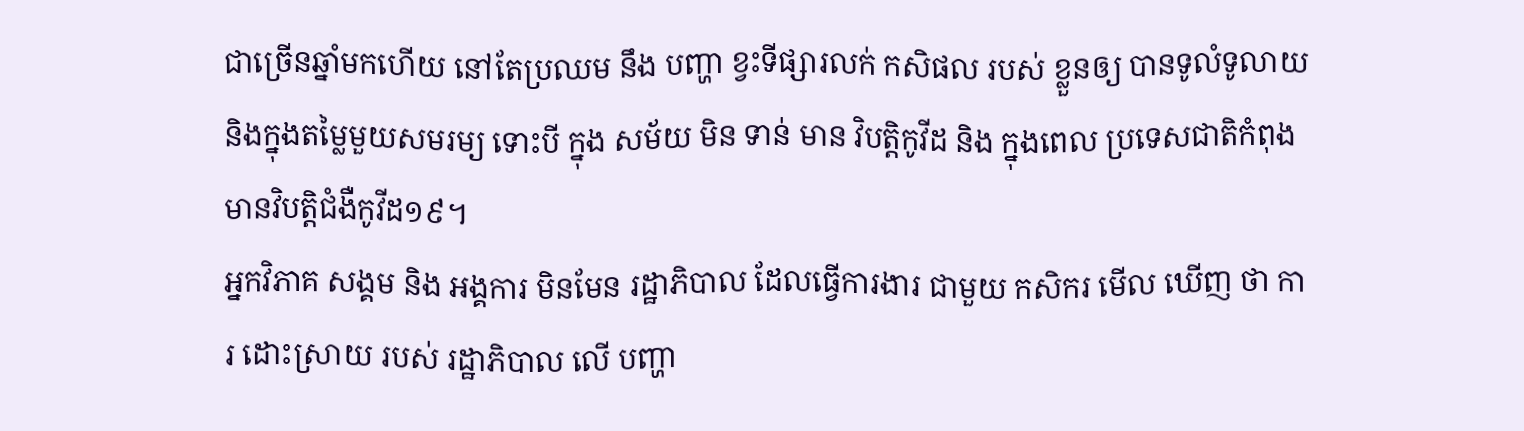ជាច្រើនឆ្នាំមកហើយ នៅតែប្រឈម នឹង បញ្ហា ខ្វះទីផ្សារលក់ កសិផល របស់ ខ្លួនឲ្យ បានទូលំទូលាយ និងក្នុងតម្លៃមួយសមរម្យ ទោះបី ក្នុង សម័យ មិន ទាន់ មាន វិបត្តិកូវីដ និង ក្នុងពេល ប្រទេសជាតិកំពុង មានវិបត្តិជំងឺកូវីដ១៩។
អ្នកវិភាគ សង្គម និង អង្គការ មិនមែន រដ្ឋាភិបាល ដែលធ្វើការងារ ជាមួយ កសិករ មើល ឃើញ ថា ការ ដោះស្រាយ របស់ រដ្ឋាភិបាល លើ បញ្ហា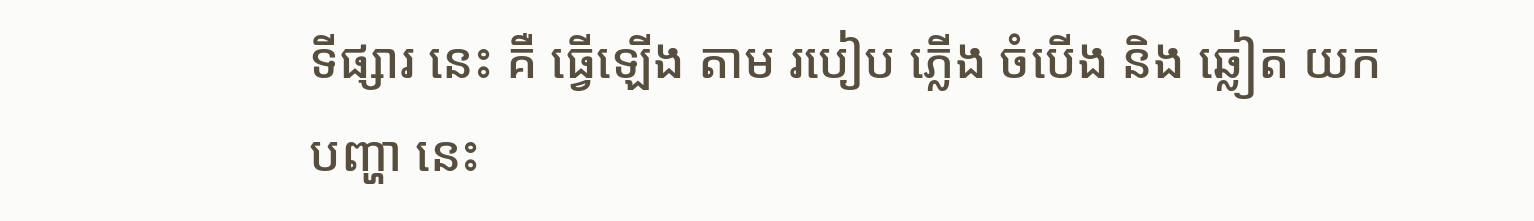ទីផ្សារ នេះ គឺ ធ្វើឡើង តាម របៀប ភ្លើង ចំបើង និង ឆ្លៀត យក បញ្ហា នេះ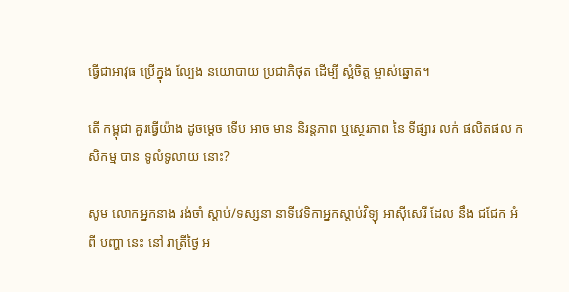ធ្វើជាអាវុធ ប្រើក្នុង ល្បែង នយោបាយ ប្រជាភិថុត ដើម្បី ស្អំចិត្ត ម្ចាស់ឆ្នោត។

តើ កម្ពុជា គួរធ្វើយ៉ាង ដូចម្តេច ទើប អាច មាន និរន្តភាព ឬស្ថេរភាព នៃ ទីផ្សារ លក់ ផលិតផល កសិកម្ម បាន ទូលំទូលាយ នោះ?

សូម លោកអ្នកនាង រង់ចាំ ស្ដាប់/ទស្សនា នាទីវេទិកាអ្នកស្តាប់វិទ្យុ អាស៊ីសេរី ដែល នឹង ជជែក អំពី បញ្ហា នេះ នៅ រាត្រីថ្ងៃ អ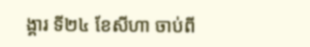ង្គារ ទី២៤ ខែសីហា ចាប់ពី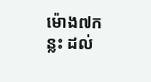ម៉ោង៧កន្លះ ដល់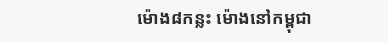ម៉ោង៨កន្លះ ម៉ោងនៅកម្ពុជា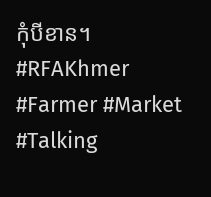កុំបីខាន។
#RFAKhmer #Farmer #Market #Talking